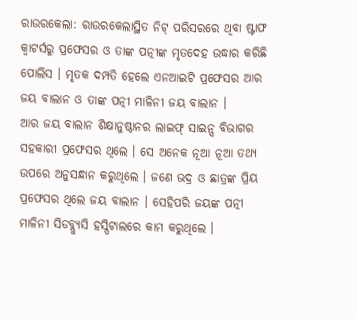ରାଉରକେଲା: ରାଉରକେଲାସ୍ଥିତ ନିଟ୍ ପରିସରରେ ଥିବା ଷ୍ଟାଫ କ୍ବାଟର୍ସରୁ ପ୍ରଫେସର ଓ ତାଙ୍କ ପତ୍ନୀଙ୍କ ମୃତଦେହ ଉଦ୍ଧାର କରିଛି ପୋଲିସ । ମୃତକ ଦମ୍ପତି ହେଲେ ଏନଆଇଟି ପ୍ରଫେସର ଆର ଜୟ ବାଲାନ ଓ ତାଙ୍କ ପତ୍ନୀ ମାଳିନୀ ଜୟ ବାଲାନ ।
ଆର ଜୟ ବାଲାନ ଶିକ୍ଷାନୁଷ୍ଠାନର ଲାଇଫ୍ ସାଇନ୍ସ ବିଭାଗର ସହକାରୀ ପ୍ରଫେସର ଥିଲେ । ସେ ଅନେକ ନୂଆ ନୂଆ ତଥ୍ୟ ଉପରେ ଅନୁସନ୍ଧାନ କରୁଥିଲେ । ଜଣେ ଭଦ୍ର ଓ ଛାତ୍ରଙ୍କ ପ୍ରିୟ ପ୍ରଫେସର ଥିଲେ ଜୟ ବାଲାନ । ସେହିପରି ଜୟଙ୍କ ପତ୍ନୀ ମାଳିନୀ ସିଡବ୍ଲ୍ୟୁସି ହସ୍ପିଟାଲରେ କାମ କରୁଥିଲେ ।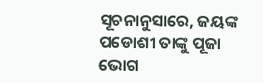ସୂଚନାନୁସାରେ, ଜୟଙ୍କ ପଡୋଶୀ ତାଙ୍କୁ ପୂଜା ଭୋଗ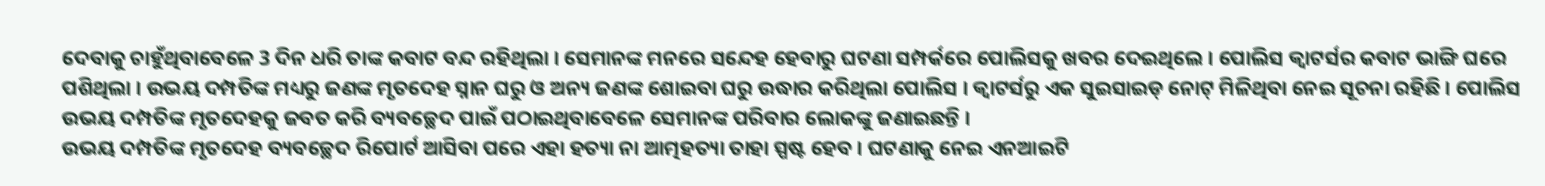ଦେବାକୁ ଚାହୁଁଥିବାବେଳେ 3 ଦିନ ଧରି ତାଙ୍କ କବାଟ ବନ୍ଦ ରହିଥିଲା । ସେମାନଙ୍କ ମନରେ ସନ୍ଦେହ ହେବାରୁ ଘଟଣା ସମ୍ପର୍କରେ ପୋଲିସକୁ ଖବର ଦେଇଥିଲେ । ପୋଲିସ କ୍ବାଟର୍ସର କବାଟ ଭାଙ୍ଗି ଘରେ ପଶିଥିଲା । ଉଭୟ ଦମ୍ପତିଙ୍କ ମଧ୍ୟରୁ ଜଣଙ୍କ ମୃତଦେହ ସ୍ନାନ ଘରୁ ଓ ଅନ୍ୟ ଜଣଙ୍କ ଶୋଇବା ଘରୁ ଉଦ୍ଧାର କରିଥିଲା ପୋଲିସ । କ୍ବାଟର୍ସରୁ ଏକ ସୁଇସାଇଡ୍ ନୋଟ୍ ମିଳିଥିବା ନେଇ ସୂଚନା ରହିଛି । ପୋଲିସ ଉଭୟ ଦମ୍ପତିଙ୍କ ମୃତଦେହକୁ ଜବତ କରି ବ୍ୟବଚ୍ଛେଦ ପାଇଁ ପଠାଇଥିବାବେଳେ ସେମାନଙ୍କ ପରିବାର ଲୋକଙ୍କୁ ଜଣାଇଛନ୍ତି ।
ଉଭୟ ଦମ୍ପତିଙ୍କ ମୃତଦେହ ବ୍ୟବଚ୍ଛେଦ ରିପୋର୍ଟ ଆସିବା ପରେ ଏହା ହତ୍ୟା ନା ଆତ୍ମହତ୍ୟା ତାହା ସ୍ପଷ୍ଟ ହେବ । ଘଟଣାକୁ ନେଇ ଏନଆଇଟି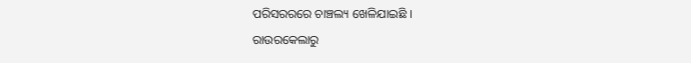ପରିସରରରେ ଚାଞ୍ଚଲ୍ୟ ଖେଳିଯାଇଛି ।
ରାଉରକେଲାରୁ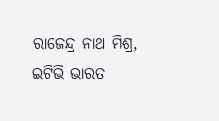ରାଜେନ୍ଦ୍ର ନାଥ ମିଶ୍ର, ଇଟିଭି ଭାରତ